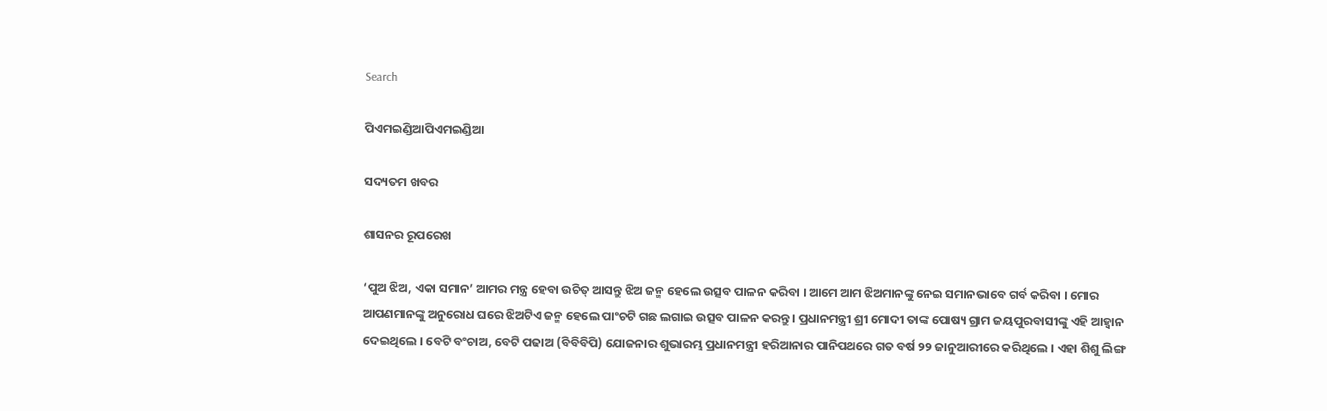Search

ପିଏମଇଣ୍ଡିଆପିଏମଇଣ୍ଡିଆ

ସଦ୍ୟତମ ଖବର

ଶାସନର ରୂପରେଖ

‘ପୁଅ ଝିଅ, ଏକା ସମାନ’ ଆମର ମନ୍ତ୍ର ହେବା ଉଚିତ୍ ଆସନ୍ତୁ ଝିଅ ଜନ୍ମ ହେଲେ ଉତ୍ସବ ପାଳନ କରିବା । ଆମେ ଆମ ଝିଅମାନଙ୍କୁ ନେଇ ସମାନଭାବେ ଗର୍ବ କରିବା । ମୋର ଆପଣମାନଙ୍କୁ ଅନୁରୋଧ ଘରେ ଝିଅଟିଏ ଜନ୍ମ ହେଲେ ପାଂଚଟି ଗଛ ଲଗାଇ ଉତ୍ସବ ପାଳନ କରନ୍ତୁ । ପ୍ରଧାନମନ୍ତ୍ରୀ ଶ୍ରୀ ମୋଦୀ ତାଙ୍କ ପୋଷ୍ୟ ଗ୍ରାମ ଜୟପୁରବାସୀଙ୍କୁ ଏହି ଆହ୍ୱାନ ଦେଇଥିଲେ । ବେଟି ବଂଚାଅ, ବେଟି ପଢାଅ (ବିବିବିପି) ଯୋଜନାର ଶୁଭାରମ୍ଭ ପ୍ରଧାନମନ୍ତ୍ରୀ ହରିଆନାର ପାନିପଥରେ ଗତ ବର୍ଷ ୨୨ ଜାନୁଆରୀରେ କରିଥିଲେ । ଏହା ଶିଶୁ ଲିଙ୍ଗ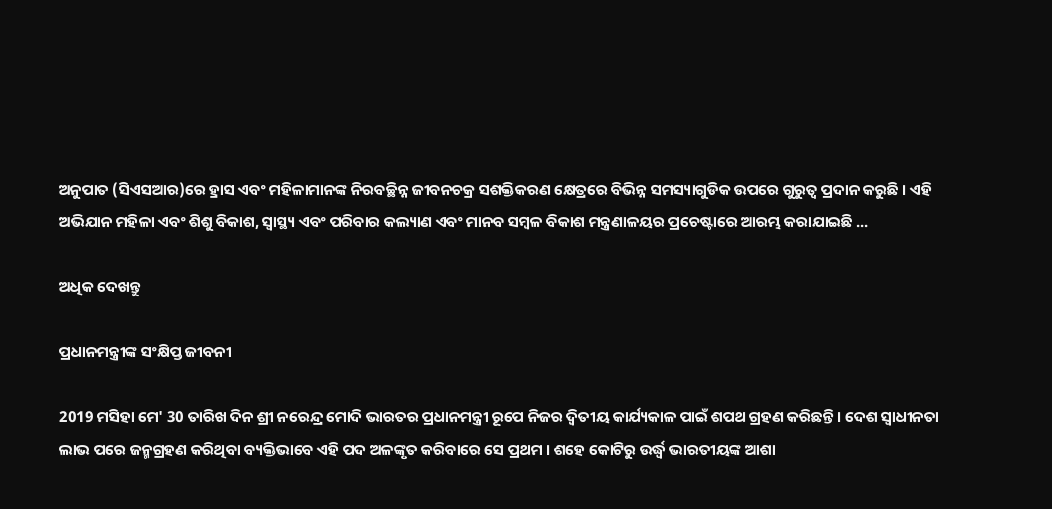ଅନୁପାତ (ସିଏସଆର)ରେ ହ୍ରାସ ଏବଂ ମହିଳାମାନଙ୍କ ନିରବଚ୍ଛିନ୍ନ ଜୀବନଚକ୍ର ସଶକ୍ତିକରଣ କ୍ଷେତ୍ରରେ ବିଭିନ୍ନ ସମସ୍ୟାଗୁଡିକ ଉପରେ ଗୁରୁତ୍ୱ ପ୍ରଦାନ କରୁଛି । ଏହି ଅଭିଯାନ ମହିଳା ଏବଂ ଶିଶୁ ବିକାଶ, ସ୍ୱାସ୍ଥ୍ୟ ଏବଂ ପରିବାର କଲ୍ୟାଣ ଏବଂ ମାନବ ସମ୍ବଳ ବିକାଶ ମନ୍ତ୍ରଣାଳୟର ପ୍ରଚେଷ୍ଟାରେ ଆରମ୍ଭ କରାଯାଇଛି ...

ଅଧିକ ଦେଖନ୍ତୁ

ପ୍ରଧାନମନ୍ତ୍ରୀଙ୍କ ସଂକ୍ଷିପ୍ତ ଜୀବନୀ

2019 ମସିହା ମେ' 30 ତାରିଖ ଦିନ ଶ୍ରୀ ନରେନ୍ଦ୍ର ମୋଦି ଭାରତର ପ୍ରଧାନମନ୍ତ୍ରୀ ରୂପେ ନିଜର ଦ୍ୱିତୀୟ କାର୍ଯ୍ୟକାଳ ପାଇଁ ଶପଥ ଗ୍ରହଣ କରିଛନ୍ତି । ଦେଶ ସ୍ୱାଧୀନତା ଲାଭ ପରେ ଜନ୍ମଗ୍ରହଣ କରିଥିବା ବ୍ୟକ୍ତିଭାବେ ଏହି ପଦ ଅଳଙ୍କୃତ କରିବାରେ ସେ ପ୍ରଥମ । ଶହେ କୋଟିରୁ ଉର୍ଦ୍ଧ୍ଵ ଭାରତୀୟଙ୍କ ଆଶା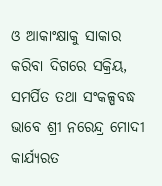ଓ ଆକାଂକ୍ଷାକୁ ସାକାର କରିବା ଦିଗରେ ସକ୍ରିୟ, ସମର୍ପିତ ତଥା ସଂକଳ୍ପବଦ୍ଧ ଭାବେ ଶ୍ରୀ ନରେନ୍ଦ୍ର ମୋଦୀ କାର୍ଯ୍ୟରତ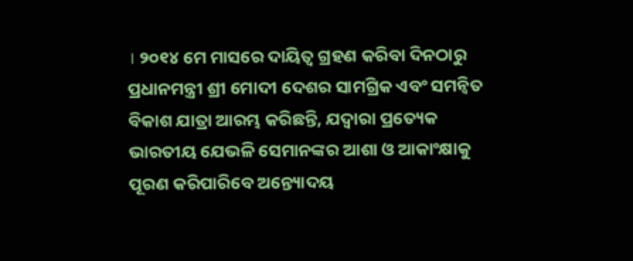। ୨୦୧୪ ମେ ମାସରେ ଦାୟିତ୍ୱ ଗ୍ରହଣ କରିବା ଦିନଠାରୁ ପ୍ରଧାନମନ୍ତ୍ରୀ ଶ୍ରୀ ମୋଦୀ ଦେଶର ସାମଗ୍ରିକ ଏବଂ ସମନ୍ୱିତ ବିକାଶ ଯାତ୍ରା ଆରମ୍ଭ କରିଛନ୍ତି, ଯଦ୍ୱାରା ପ୍ରତ୍ୟେକ ଭାରତୀୟ ଯେଭଳି ସେମାନଙ୍କର ଆଶା ଓ ଆକାଂକ୍ଷାକୁ ପୂରଣ କରିପାରିବେ ଅନ୍ତ୍ୟୋଦୟ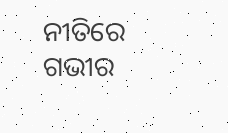ନୀତିରେ ଗଭୀର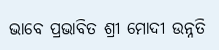ଭାବେ ପ୍ରଭାବିତ ଶ୍ରୀ ମୋଦୀ ଉନ୍ନତି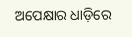ଅପେକ୍ଷାର ଧାଡ଼ିରେ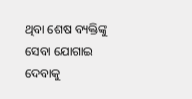ଥିବା ଶେଷ ବ୍ୟକ୍ତିଙ୍କୁ ସେବା ଯୋଗାଇ ଦେବାକୁ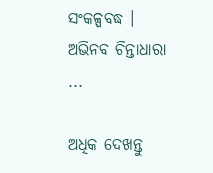ସଂକଳ୍ପବଦ୍ଧ । ଅଭିନବ ଚିନ୍ତାଧାରା ...

ଅଧିକ ଦେଖନ୍ତୁ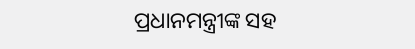ପ୍ରଧାନମନ୍ତ୍ରୀଙ୍କ ସହ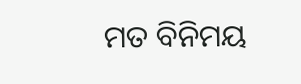ମତ ବିନିମୟ